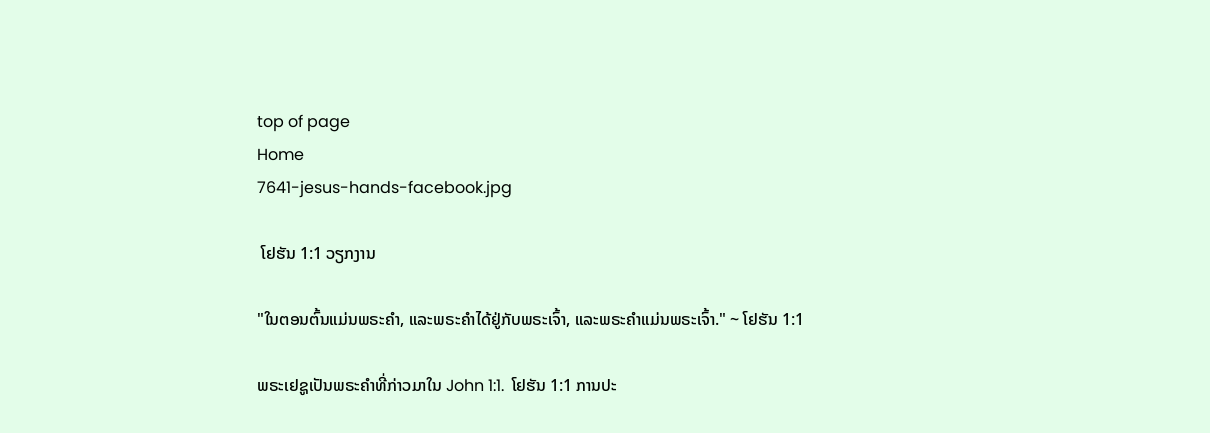top of page
Home
7641-jesus-hands-facebook.jpg

 ໂຢຮັນ 1:1 ວຽກງານ

"ໃນຕອນຕົ້ນແມ່ນພຣະຄໍາ, ແລະພຣະຄໍາໄດ້ຢູ່ກັບພຣະເຈົ້າ, ແລະພຣະຄໍາແມ່ນພຣະເຈົ້າ." ~ ໂຢຮັນ 1:1

ພຣະເຢຊູເປັນພຣະຄໍາທີ່ກ່າວມາໃນ John 1:1.  ໂຢຮັນ 1:1 ການປະ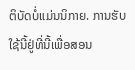ຕິບັດບໍ່ແມ່ນນິກາຍ. ການຮັບໃຊ້ນີ້ຢູ່ທີ່ນີ້ເພື່ອສອນ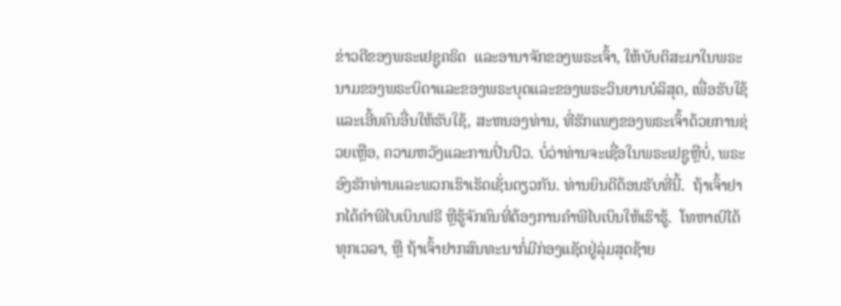ຂ່າວດີຂອງພຣະເຢຊູຄຣິດ  ແລະອານາຈັກຂອງພຣະເຈົ້າ, ໃຫ້ບັບຕິສະມາໃນພຣະນາມຂອງພຣະບິດາແລະຂອງພຣະບຸດແລະຂອງພຣະວິນຍານບໍລິສຸດ, ເພື່ອຮັບໃຊ້ແລະເອີ້ນຄົນອື່ນໃຫ້ຮັບໃຊ້, ສະຫນອງທ່ານ, ທີ່ຮັກແພງຂອງພຣະເຈົ້າດ້ວຍການຊ່ວຍເຫຼືອ, ຄວາມຫວັງແລະການປິ່ນປົວ. ບໍ່ວ່າທ່ານຈະເຊື່ອໃນພຣະເຢຊູຫຼືບໍ່, ພຣະອົງຮັກທ່ານແລະພວກເຮົາເຮັດເຊັ່ນດຽວກັນ. ທ່ານຍິນດີຕ້ອນຮັບທີ່ນີ້.  ຖ້າເຈົ້າຢາກໄດ້ຄຳພີໄບເບິນຟຣີ ຫຼືຮູ້ຈັກຄົນທີ່ຕ້ອງການຄຳພີໄບເບິນໃຫ້ເຮົາຮູ້.  ໂທຫາເບີໄດ້ທຸກເວລາ, ຫຼື ຖ້າເຈົ້າຢາກສົນທະນາກໍ່ມີກ່ອງແຊັດຢູ່ລຸ່ມສຸດຊ້າຍ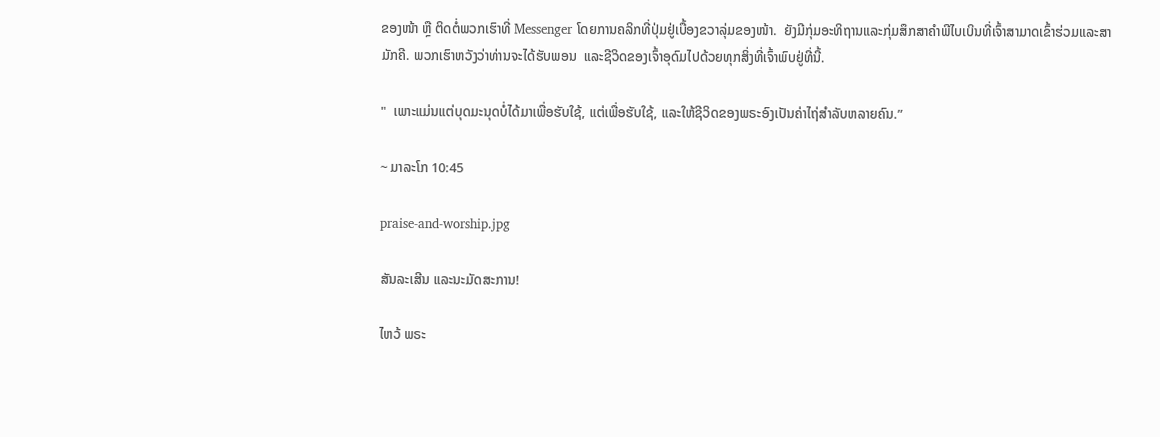ຂອງໜ້າ ຫຼື ຕິດຕໍ່ພວກເຮົາທີ່ Messenger ໂດຍການຄລິກທີ່ປຸ່ມຢູ່ເບື້ອງຂວາລຸ່ມຂອງໜ້າ.  ຍັງມີກຸ່ມອະທິຖານແລະກຸ່ມສຶກສາຄໍາພີໄບເບິນທີ່ເຈົ້າສາມາດເຂົ້າຮ່ວມແລະສາມັກຄີ. ພວກເຮົາຫວັງວ່າທ່ານຈະໄດ້ຮັບພອນ  ແລະຊີວິດຂອງເຈົ້າອຸດົມໄປດ້ວຍທຸກສິ່ງທີ່ເຈົ້າພົບຢູ່ທີ່ນີ້.

"  ເພາະແມ່ນແຕ່ບຸດມະນຸດບໍ່ໄດ້ມາເພື່ອຮັບໃຊ້, ແຕ່ເພື່ອຮັບໃຊ້, ແລະໃຫ້ຊີວິດຂອງພຣະອົງເປັນຄ່າໄຖ່ສຳລັບຫລາຍຄົນ.”

~ ມາລະໂກ 10:45

praise-and-worship.jpg

ສັນລະເສີນ ແລະນະມັດສະການ!

ໄຫວ້ ພຣະ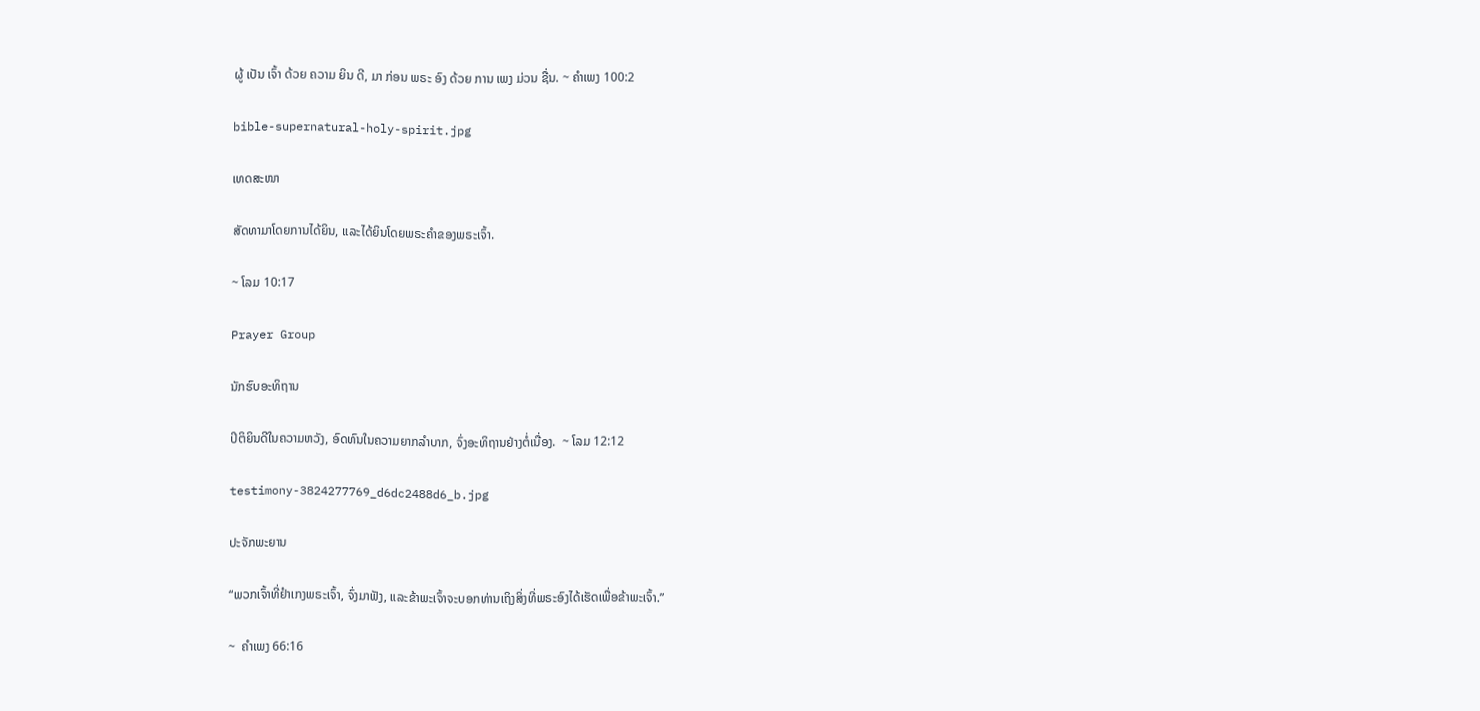ຜູ້ ເປັນ ເຈົ້າ ດ້ວຍ ຄວາມ ຍິນ ດີ, ມາ ກ່ອນ ພຣະ ອົງ ດ້ວຍ ການ ເພງ ມ່ວນ ຊື່ນ. ~ ຄໍາເພງ 100:2

bible-supernatural-holy-spirit.jpg

ເທດສະໜາ

ສັດທາມາໂດຍການໄດ້ຍິນ, ແລະໄດ້ຍິນໂດຍພຣະຄໍາຂອງພຣະເຈົ້າ.

~ ໂລມ 10:17

Prayer Group

ນັກຮົບອະທິຖານ

ປິຕິຍິນດີໃນຄວາມຫວັງ, ອົດທົນໃນຄວາມຍາກລໍາບາກ, ຈົ່ງອະທິຖານຢ່າງຕໍ່ເນື່ອງ.  ~ ໂລມ 12:12

testimony-3824277769_d6dc2488d6_b.jpg

ປະຈັກພະຍານ

“ພວກເຈົ້າທີ່ຢຳເກງພຣະເຈົ້າ, ຈົ່ງມາຟັງ, ແລະຂ້າພະເຈົ້າຈະບອກທ່ານເຖິງສິ່ງທີ່ພຣະອົງໄດ້ເຮັດເພື່ອຂ້າພະເຈົ້າ.”

~  ຄຳເພງ 66:16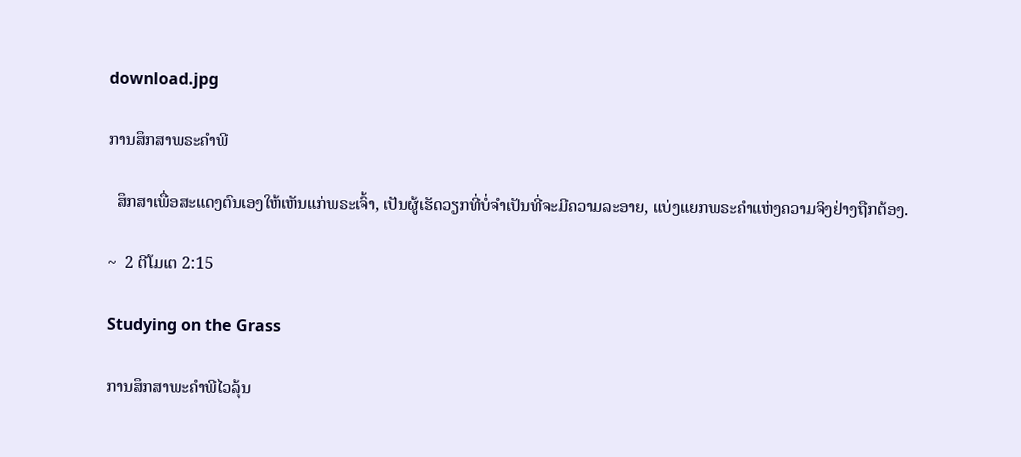download.jpg

ການສຶກສາພຣະຄໍາພີ

  ສຶກສາເພື່ອສະແດງຕົນເອງໃຫ້ເຫັນແກ່ພຣະເຈົ້າ, ເປັນຜູ້ເຮັດວຽກທີ່ບໍ່ຈໍາເປັນທີ່ຈະມີຄວາມລະອາຍ, ແບ່ງແຍກພຣະຄໍາແຫ່ງຄວາມຈິງຢ່າງຖືກຕ້ອງ.

~  2 ຕີໂມເຕ 2:15

Studying on the Grass

ການສຶກສາພະຄໍາພີໄວລຸ້ນ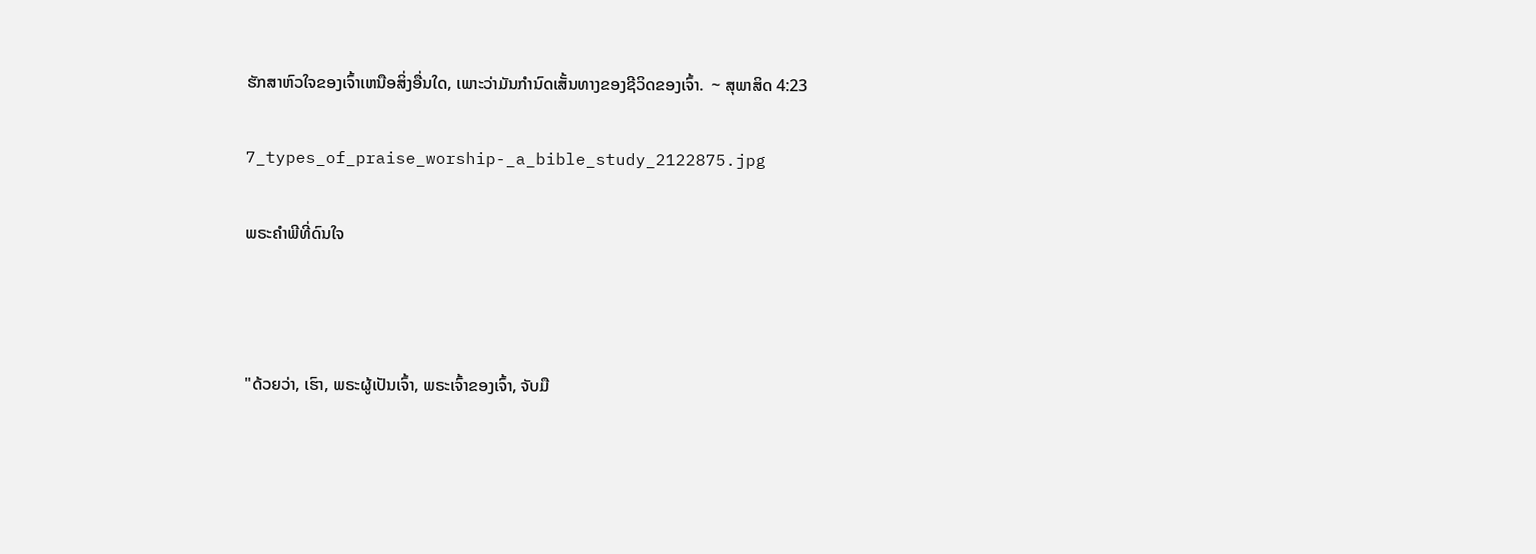ຮັກສາຫົວໃຈຂອງເຈົ້າເຫນືອສິ່ງອື່ນໃດ, ເພາະວ່າມັນກໍານົດເສັ້ນທາງຂອງຊີວິດຂອງເຈົ້າ.  ~ ສຸພາສິດ 4:23

7_types_of_praise_worship-_a_bible_study_2122875.jpg

ພຣະຄໍາພີທີ່ດົນໃຈ



"ດ້ວຍວ່າ, ເຮົາ, ພຣະຜູ້ເປັນເຈົ້າ, ພຣະເຈົ້າຂອງເຈົ້າ, ຈັບມື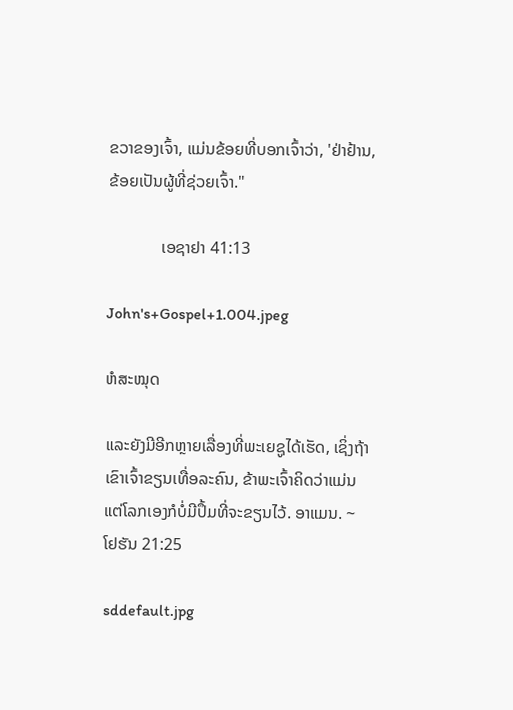ຂວາຂອງເຈົ້າ, ແມ່ນຂ້ອຍທີ່ບອກເຈົ້າວ່າ, 'ຢ່າຢ້ານ, ຂ້ອຍເປັນຜູ້ທີ່ຊ່ວຍເຈົ້າ."

             ເອຊາຢາ 41:13

John's+Gospel+1.004.jpeg

ຫໍສະໝຸດ

ແລະຍັງມີອີກຫຼາຍເລື່ອງທີ່ພະເຍຊູໄດ້ເຮັດ, ເຊິ່ງຖ້າເຂົາເຈົ້າຂຽນເທື່ອລະຄົນ, ຂ້າພະເຈົ້າຄິດວ່າແມ່ນແຕ່ໂລກເອງກໍບໍ່ມີປຶ້ມທີ່ຈະຂຽນໄວ້. ອາແມນ. ~ ໂຢຮັນ 21:25

sddefault.jpg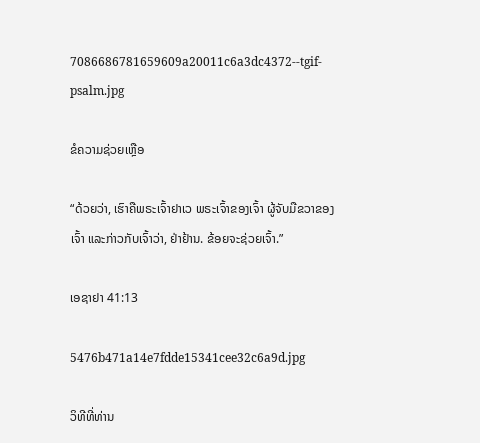7086686781659609a20011c6a3dc4372--tgif-psalm.jpg

ຂໍຄວາມຊ່ວຍເຫຼືອ

“ດ້ວຍວ່າ, ເຮົາຄືພຣະເຈົ້າຢາເວ ພຣະເຈົ້າຂອງເຈົ້າ ຜູ້ຈັບມືຂວາຂອງເຈົ້າ ແລະກ່າວກັບເຈົ້າວ່າ, ຢ່າຢ້ານ. ຂ້ອຍຈະຊ່ວຍເຈົ້າ.”

ເອຊາຢາ 41:13

5476b471a14e7fdde15341cee32c6a9d.jpg

ວິທີທີ່ທ່ານ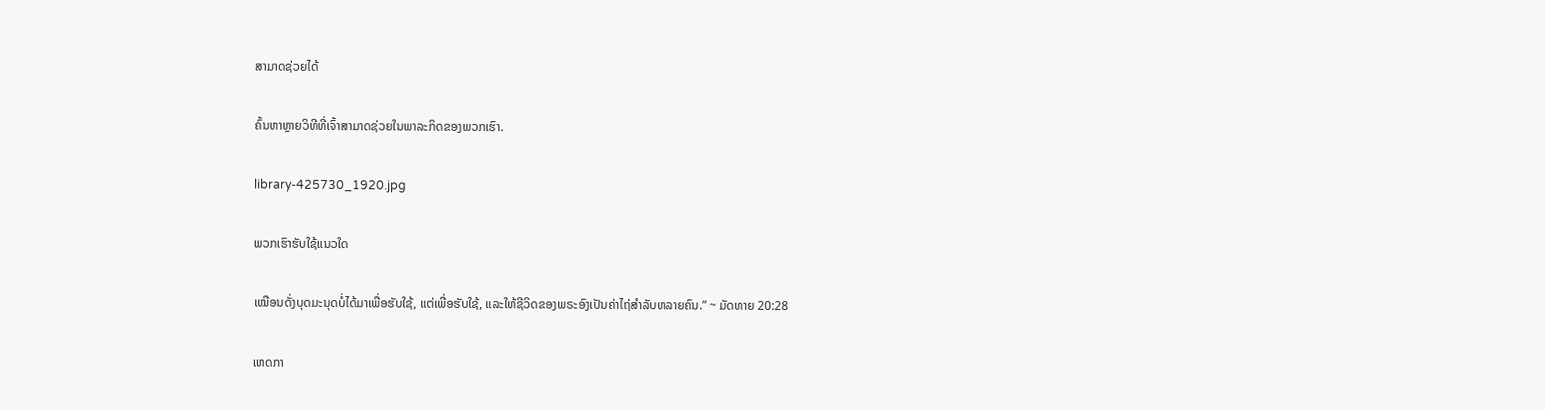ສາມາດຊ່ວຍໄດ້

ຄົ້ນຫາຫຼາຍວິທີທີ່ເຈົ້າສາມາດຊ່ວຍໃນພາລະກິດຂອງພວກເຮົາ.

library-425730_1920.jpg

ພວກເຮົາຮັບໃຊ້ແນວໃດ

ເໝືອນດັ່ງບຸດມະນຸດບໍ່ໄດ້ມາເພື່ອຮັບໃຊ້, ແຕ່ເພື່ອຮັບໃຊ້, ແລະໃຫ້ຊີວິດຂອງພຣະອົງເປັນຄ່າໄຖ່ສຳລັບຫລາຍຄົນ.” ~ ມັດທາຍ 20:28

ເຫດກາ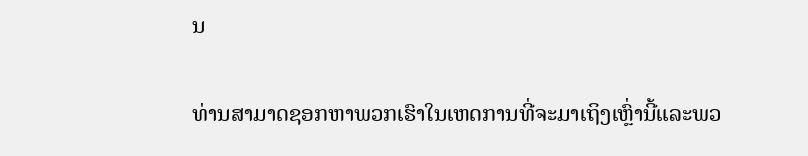ນ

ທ່ານສາມາດຊອກຫາພວກເຮົາໃນເຫດການທີ່ຈະມາເຖິງເຫຼົ່ານີ້ແລະພວ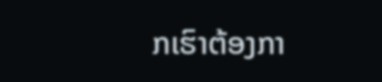ກເຮົາຕ້ອງກາ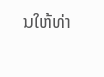ນໃຫ້ທ່າ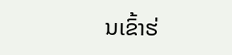ນເຂົ້າຮ່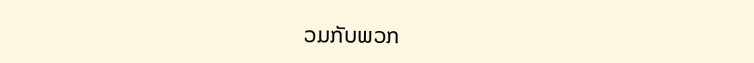ວມກັບພວກ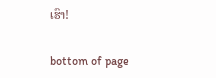ເຮົາ!

bottom of page